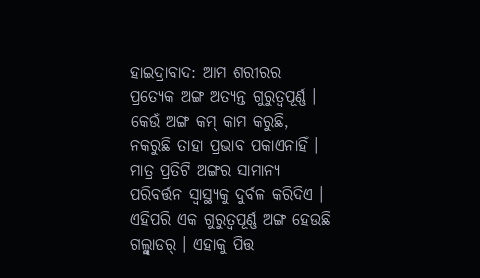ହାଇଦ୍ରାବାଦ: ଆମ ଶରୀରର ପ୍ରତ୍ୟେକ ଅଙ୍ଗ ଅତ୍ୟନ୍ତ ଗୁରୁତ୍ୱପୂର୍ଣ୍ଣ । କେଉଁ ଅଙ୍ଗ କମ୍ କାମ କରୁଛି, ନକରୁଛି ତାହା ପ୍ରଭାବ ପକାଏନାହିଁ । ମାତ୍ର ପ୍ରତିଟି ଅଙ୍ଗର ସାମାନ୍ୟ ପରିବର୍ତ୍ତନ ସ୍ବାସ୍ଥ୍ୟକୁ ଦୁର୍ବଳ କରିଦିଏ । ଏହିପରି ଏକ ଗୁରୁତ୍ୱପୂର୍ଣ୍ଣ ଅଙ୍ଗ ହେଉଛି ଗଲ୍ବ୍ଲାଡର୍ । ଏହାକୁ ପିତ୍ତ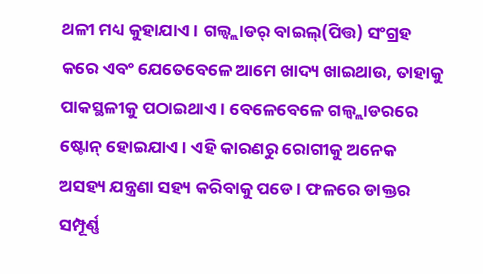ଥଳୀ ମଧ୍ୟ କୁହାଯାଏ । ଗଲ୍ବ୍ଲାଡର୍ ବାଇଲ୍(ପିତ୍ତ) ସଂଗ୍ରହ କରେ ଏବଂ ଯେତେବେଳେ ଆମେ ଖାଦ୍ୟ ଖାଇଥାଉ, ତାହାକୁ ପାକସ୍ଥଳୀକୁ ପଠାଇଥାଏ । ବେଳେବେଳେ ଗଲ୍ବ୍ଲାଡରରେ ଷ୍ଟୋନ୍ ହୋଇଯାଏ । ଏହି କାରଣରୁ ରୋଗୀକୁ ଅନେକ ଅସହ୍ୟ ଯନ୍ତ୍ରଣା ସହ୍ୟ କରିବାକୁ ପଡେ । ଫଳରେ ଡାକ୍ତର ସମ୍ପୂର୍ଣ୍ଣ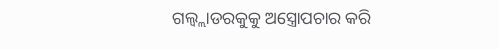ଗଲ୍ବ୍ଲାଡରକୁକୁ ଅସ୍ତ୍ରୋପଚାର କରି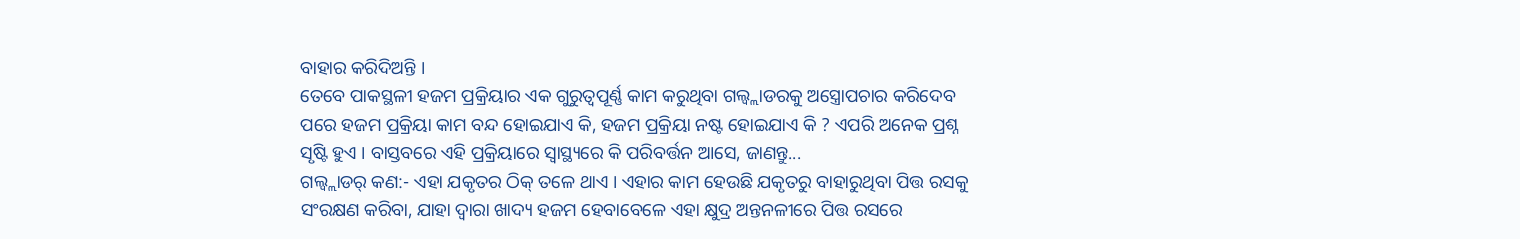ବାହାର କରିଦିଅନ୍ତି ।
ତେବେ ପାକସ୍ଥଳୀ ହଜମ ପ୍ରକ୍ରିୟାର ଏକ ଗୁରୁତ୍ୱପୂର୍ଣ୍ଣ କାମ କରୁଥିବା ଗଲ୍ବ୍ଲାଡରକୁ ଅସ୍ତ୍ରୋପଚାର କରିଦେବ ପରେ ହଜମ ପ୍ରକ୍ରିୟା କାମ ବନ୍ଦ ହୋଇଯାଏ କି, ହଜମ ପ୍ରକ୍ରିୟା ନଷ୍ଟ ହୋଇଯାଏ କି ? ଏପରି ଅନେକ ପ୍ରଶ୍ନ ସୃଷ୍ଟି ହୁଏ । ବାସ୍ତବରେ ଏହି ପ୍ରକ୍ରିୟାରେ ସ୍ବାସ୍ଥ୍ୟରେ କି ପରିବର୍ତ୍ତନ ଆସେ, ଜାଣନ୍ତୁ...
ଗଲ୍ବ୍ଲାଡର୍ କଣ:- ଏହା ଯକୃତର ଠିକ୍ ତଳେ ଥାଏ । ଏହାର କାମ ହେଉଛି ଯକୃତରୁ ବାହାରୁଥିବା ପିତ୍ତ ରସକୁ ସଂରକ୍ଷଣ କରିବା, ଯାହା ଦ୍ବାରା ଖାଦ୍ୟ ହଜମ ହେବାବେଳେ ଏହା କ୍ଷୁଦ୍ର ଅନ୍ତନଳୀରେ ପିତ୍ତ ରସରେ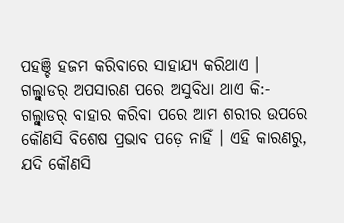ପହଞ୍ଚି ହଜମ କରିବାରେ ସାହାଯ୍ୟ କରିଥାଏ ।
ଗଲ୍ବ୍ଲାଡର୍ ଅପସାରଣ ପରେ ଅସୁବିଧା ଥାଏ କି:-
ଗଲ୍ବ୍ଲାଡର୍ ବାହାର କରିବା ପରେ ଆମ ଶରୀର ଉପରେ କୌଣସି ବିଶେଷ ପ୍ରଭାବ ପଡ଼େ ନାହିଁ । ଏହି କାରଣରୁ, ଯଦି କୌଣସି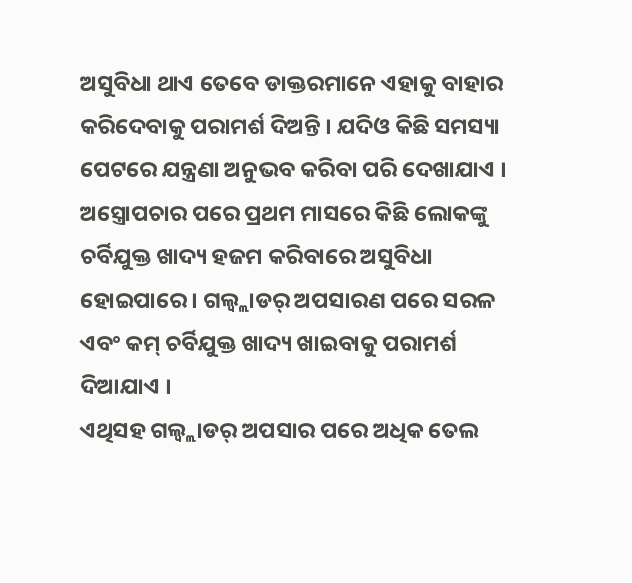ଅସୁବିଧା ଥାଏ ତେବେ ଡାକ୍ତରମାନେ ଏହାକୁ ବାହାର କରିଦେବାକୁ ପରାମର୍ଶ ଦିଅନ୍ତି । ଯଦିଓ କିଛି ସମସ୍ୟା ପେଟରେ ଯନ୍ତ୍ରଣା ଅନୁଭବ କରିବା ପରି ଦେଖାଯାଏ । ଅସ୍ତ୍ରୋପଚାର ପରେ ପ୍ରଥମ ମାସରେ କିଛି ଲୋକଙ୍କୁ ଚର୍ବିଯୁକ୍ତ ଖାଦ୍ୟ ହଜମ କରିବାରେ ଅସୁବିଧା ହୋଇପାରେ । ଗଲ୍ବ୍ଲାଡର୍ ଅପସାରଣ ପରେ ସରଳ ଏବଂ କମ୍ ଚର୍ବିଯୁକ୍ତ ଖାଦ୍ୟ ଖାଇବାକୁ ପରାମର୍ଶ ଦିଆଯାଏ ।
ଏଥିସହ ଗଲ୍ବ୍ଲାଡର୍ ଅପସାର ପରେ ଅଧିକ ତେଲ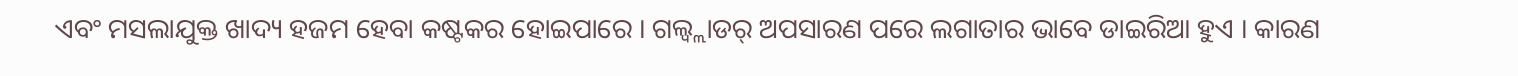ଏବଂ ମସଲାଯୁକ୍ତ ଖାଦ୍ୟ ହଜମ ହେବା କଷ୍ଟକର ହୋଇପାରେ । ଗଲ୍ବ୍ଲାଡର୍ ଅପସାରଣ ପରେ ଲଗାତାର ଭାବେ ଡାଇରିଆ ହୁଏ । କାରଣ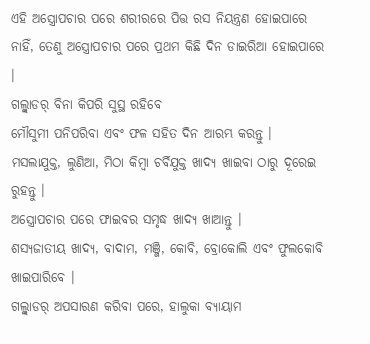ଏହି ଅସ୍ତ୍ରୋପଚାର ପରେ ଶରୀରରେ ପିତ୍ତ ରସ ନିୟନ୍ତ୍ରଣ ହୋଇପାରେ ନାହିଁ, ତେଣୁ ଅସ୍ତ୍ରୋପଚାର ପରେ ପ୍ରଥମ କିଛି ଦିନ ଡାଇରିଆ ହୋଇପାରେ ।
ଗଲ୍ବ୍ଲାଡର୍ ବିନା କିପରି ସୁସ୍ଥ ରହିବେ
ମୌସୁମୀ ପନିପରିବା ଏବଂ ଫଳ ସହିତ ଦିନ ଆରମ୍ଭ କରନ୍ତୁ ।
ମସଲାଯୁକ୍ତ, ଲୁଣିଆ, ମିଠା କିମ୍ବା ଚର୍ବିଯୁକ୍ତ ଖାଦ୍ୟ ଖାଇବା ଠାରୁ ଦୂରେଇ ରୁହନ୍ତୁ ।
ଅସ୍ତ୍ରୋପଚାର ପରେ ଫାଇବର ସମୃଦ୍ଧ ଖାଦ୍ୟ ଖାଆନ୍ତୁ ।
ଶସ୍ୟଜାତୀୟ ଖାଦ୍ୟ, ବାଦାମ, ମଞ୍ଜି, କୋବି, ବ୍ରୋକୋଲି ଏବଂ ଫୁଲକୋବି ଖାଇପାରିବେ ।
ଗଲ୍ବ୍ଲାଡର୍ ଅପସାରଣ କରିବା ପରେ, ହାଲୁକା ବ୍ୟାୟାମ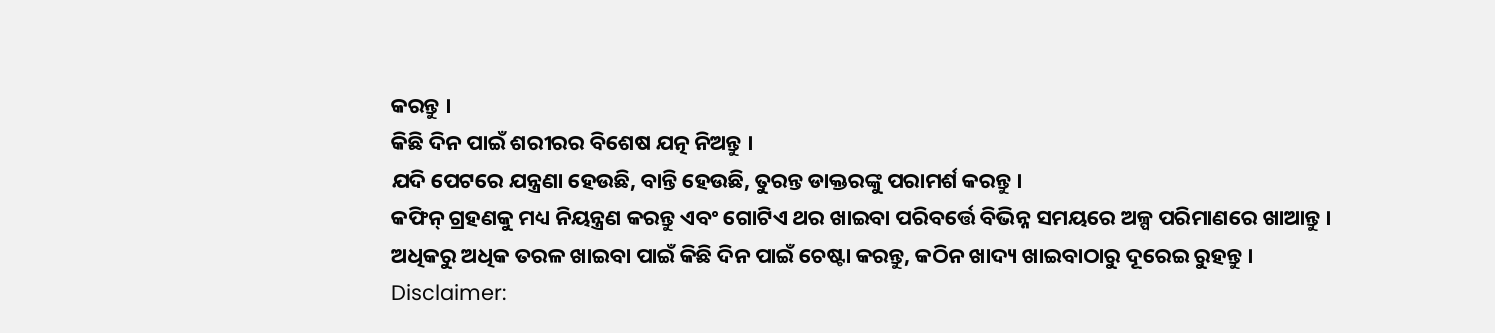କରନ୍ତୁ ।
କିଛି ଦିନ ପାଇଁ ଶରୀରର ବିଶେଷ ଯତ୍ନ ନିଅନ୍ତୁ ।
ଯଦି ପେଟରେ ଯନ୍ତ୍ରଣା ହେଉଛି, ବାନ୍ତି ହେଉଛି, ତୁରନ୍ତ ଡାକ୍ତରଙ୍କୁ ପରାମର୍ଶ କରନ୍ତୁ ।
କଫିନ୍ ଗ୍ରହଣକୁ ମଧ୍ୟ ନିୟନ୍ତ୍ରଣ କରନ୍ତୁ ଏବଂ ଗୋଟିଏ ଥର ଖାଇବା ପରିବର୍ତ୍ତେ ବିଭିନ୍ନ ସମୟରେ ଅଳ୍ପ ପରିମାଣରେ ଖାଆନ୍ତୁ ।
ଅଧିକରୁ ଅଧିକ ତରଳ ଖାଇବା ପାଇଁ କିଛି ଦିନ ପାଇଁ ଚେଷ୍ଟା କରନ୍ତୁ, କଠିନ ଖାଦ୍ୟ ଖାଇବାଠାରୁ ଦୂରେଇ ରୁହନ୍ତୁ ।
Disclaimer: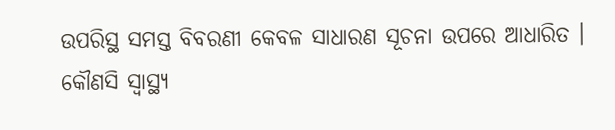ଉପରିସ୍ଥ ସମସ୍ତ ବିବରଣୀ କେବଳ ସାଧାରଣ ସୂଚନା ଉପରେ ଆଧାରିତ । କୌଣସି ସ୍ବାସ୍ଥ୍ୟ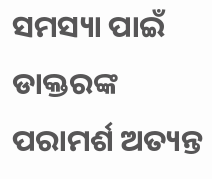ସମସ୍ୟା ପାଇଁ ଡାକ୍ତରଙ୍କ ପରାମର୍ଶ ଅତ୍ୟନ୍ତ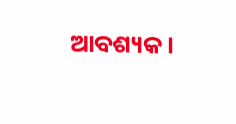ଆବଶ୍ୟକ ।